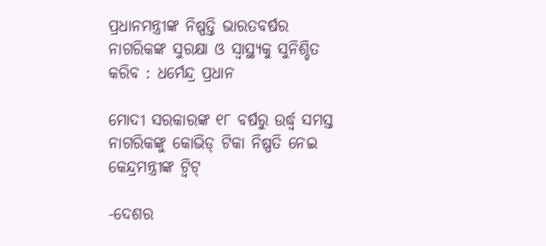ପ୍ରଧାନମନ୍ତ୍ରୀଙ୍କ ନିଷ୍ପତ୍ତି ଭାରତବର୍ଷର ନାଗରିକଙ୍କ ସୁରକ୍ଷା ଓ ସ୍ୱାସ୍ଥ୍ୟକୁ ସୁନିଶ୍ଚିତ କରିବ : ଧର୍ମେନ୍ଦ୍ର ପ୍ରଧାନ

ମୋଦୀ ସରକାରଙ୍କ ୧୮ ବର୍ଷରୁ ଉର୍ଦ୍ଧ୍ୱ ସମସ୍ତ ନାଗରିକଙ୍କୁ କୋଭିଡ୍‍ ଟିକା ନିଷ୍ପତି ନେଇ କେନ୍ଦ୍ରମନ୍ତ୍ରୀଙ୍କ ଟ୍ୱିଟ୍‍

-ଦେଶର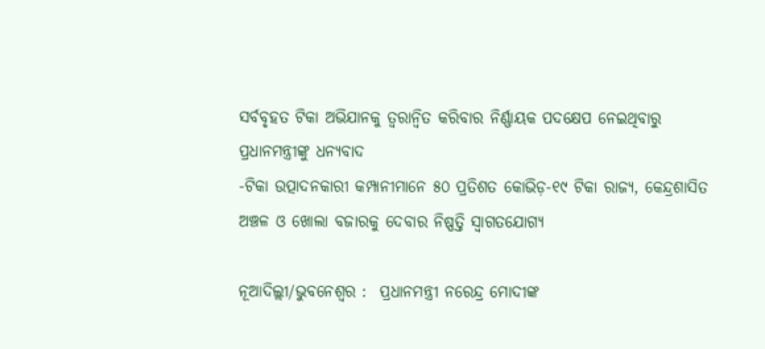ସର୍ବବୃହତ ଟିକା ଅଭିଯାନକୁ ତ୍ୱରାନ୍ୱିତ କରିବାର ନିର୍ଣ୍ଣାୟକ ପଦକ୍ଷେପ ନେଇଥିବାରୁ ପ୍ରଧାନମନ୍ତ୍ରୀଙ୍କୁ ଧନ୍ୟବାଦ
-ଟିକା ଉତ୍ପାଦନକାରୀ କମ୍ପାନୀମାନେ ୫୦ ପ୍ରତିଶତ କୋଭିଡ଼-୧୯ ଟିକା ରାଜ୍ୟ, କେନ୍ଦ୍ରଶାସିତ ଅଞ୍ଚଳ ଓ ଖୋଲା ବଜାରକୁ ଦେବାର ନିଷ୍ପତ୍ତି ସ୍ୱାଗତଯୋଗ୍ୟ

ନୂଆଦିଲ୍ଲୀ/ଭୁବନେଶ୍ୱର :  ପ୍ରଧାନମନ୍ତ୍ରୀ ନରେନ୍ଦ୍ର ମୋଦୀଙ୍କ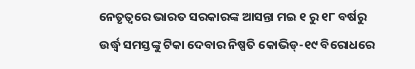ନେତୃତ୍ୱରେ ଭାରତ ସରକାରଙ୍କ ଆସନ୍ତା ମଇ ୧ ରୁ ୧୮ ବର୍ଷରୁ ଉର୍ଦ୍ଧ୍ୱ ସମସ୍ତଙ୍କୁ ଟିକା ଦେବାର ନିଷ୍ପତି କୋଭିଡ୍‍-୧୯ ବିରୋଧରେ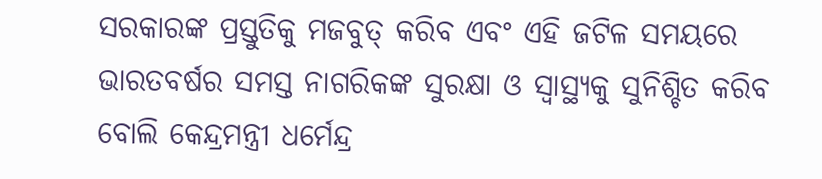ସରକାରଙ୍କ ପ୍ରସ୍ତୁତିକୁ ମଜବୁତ୍‍ କରିବ ଏବଂ ଏହି ଜଟିଳ ସମୟରେ ଭାରତବର୍ଷର ସମସ୍ତ ନାଗରିକଙ୍କ ସୁରକ୍ଷା ଓ ସ୍ୱାସ୍ଥ୍ୟକୁ ସୁନିଶ୍ଚିତ କରିବ ବୋଲି କେନ୍ଦ୍ରମନ୍ତ୍ରୀ ଧର୍ମେନ୍ଦ୍ର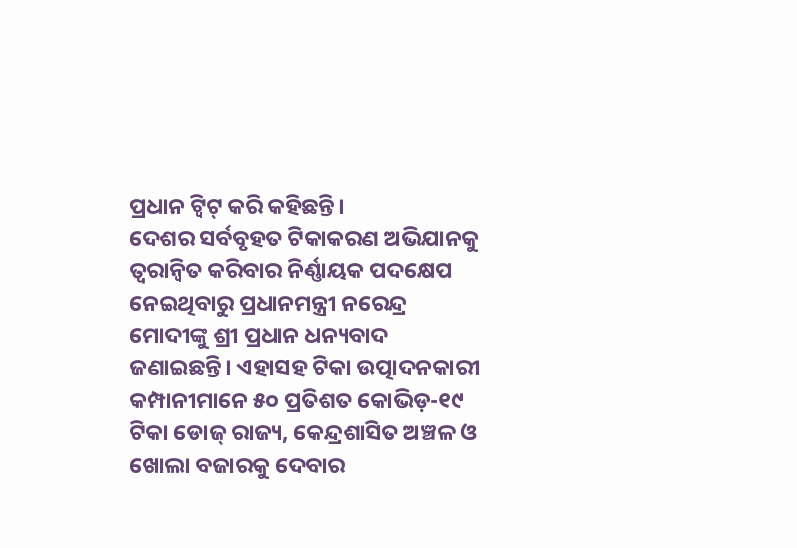ପ୍ରଧାନ ଟ୍ୱିଟ୍‍ କରି କହିଛନ୍ତି।
ଦେଶର ସର୍ବବୃହତ ଟିକାକରଣ ଅଭିଯାନକୁ ତ୍ୱରାନ୍ୱିତ କରିବାର ନିର୍ଣ୍ଣାୟକ ପଦକ୍ଷେପ ନେଇଥିବାରୁ ପ୍ରଧାନମନ୍ତ୍ରୀ ନରେନ୍ଦ୍ର ମୋଦୀଙ୍କୁ ଶ୍ରୀ ପ୍ରଧାନ ଧନ୍ୟବାଦ ଜଣାଇଛନ୍ତି। ଏହାସହ ଟିକା ଉତ୍ପାଦନକାରୀ କମ୍ପାନୀମାନେ ୫୦ ପ୍ରତିଶତ କୋଭିଡ଼-୧୯ ଟିକା ଡୋଜ୍‍ ରାଜ୍ୟ, କେନ୍ଦ୍ରଶାସିତ ଅଞ୍ଚଳ ଓ ଖୋଲା ବଜାରକୁ ଦେବାର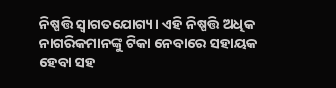ନିଷ୍ପତ୍ତି ସ୍ୱାଗତଯୋଗ୍ୟ। ଏହି ନିଷ୍ପତ୍ତି ଅଧିକ ନାଗରିକମାନଙ୍କୁ ଟିକା ନେବାରେ ସହାୟକ ହେବା ସହ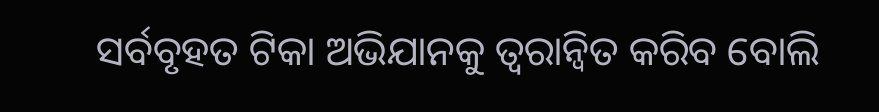ସର୍ବବୃହତ ଟିକା ଅଭିଯାନକୁ ତ୍ୱରାନ୍ୱିତ କରିବ ବୋଲି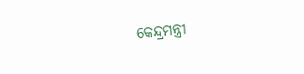କେନ୍ଦ୍ରମନ୍ତ୍ରୀ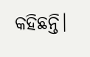କହିଛନ୍ତି।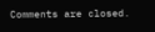Comments are closed.